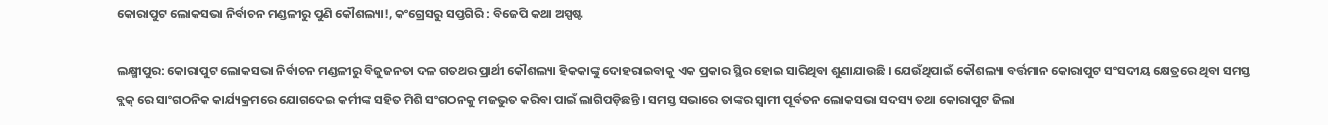କୋରାପୁଟ ଲୋକସଭା ନିର୍ବାଚନ ମଣ୍ଡଳୀରୁ ପୁଣି କୌଶଲ୍ୟା!, କଂଗ୍ରେସରୁ ସପ୍ତଗିରି : ବିଜେପି କଥା ଅସ୍ପଷ୍ଟ

ଲକ୍ଷ୍ମୀପୁର: କୋରାପୁଟ ଲୋକସଭା ନିର୍ବାଚନ ମଣ୍ଡଳୀରୁ ବିଜୁଜନତା ଦଳ ଗତଥର ପ୍ରାର୍ଥୀ କୌଶଲ୍ୟା ହିକକାଙ୍କୁ ଦୋହରାଇବାକୁ ଏକ ପ୍ରକାର ସ୍ଥିର ହୋଇ ସାରିଥିବା ଶୁଣାଯାଉଛି । ଯେଉଁଥିପାଇଁ କୌଶଲ୍ୟା ବର୍ତ୍ତମାନ କୋରାପୁଟ ସଂସଦୀୟ କ୍ଷେତ୍ରରେ ଥିବା ସମସ୍ତ ବ୍ଲକ୍ ରେ ସାଂଗଠନିକ କାର୍ଯ୍ୟକ୍ରମରେ ଯୋଗଦେଇ କର୍ମୀଙ୍କ ସହିତ ମିଶି ସଂଗଠନକୁ ମଜଭୁତ କରିବା ପାଇଁ ଲାଗିପଡ଼ିଛନ୍ତି । ସମସ୍ତ ସଭାରେ ତାଙ୍କର ସ୍ବାମୀ ପୂର୍ବତନ ଲୋକସଭା ସଦସ୍ୟ ତଥା କୋରାପୁଟ ଜିଲା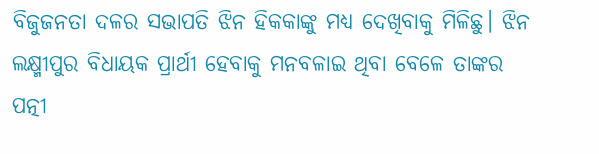ବିଜୁଜନତା ଦଳର ସଭାପତି ଝିନ ହିକକାଙ୍କୁ ମଧ୍ଯ ଦେଖିବାକୁ ମିଳିଛୁ। ଝିନ ଲକ୍ଷ୍ମୀପୁର ବିଧାୟକ ପ୍ରାର୍ଥୀ ହେବାକୁ ମନବଳାଇ ଥିବା ବେଳେ ତାଙ୍କର ପତ୍ନୀ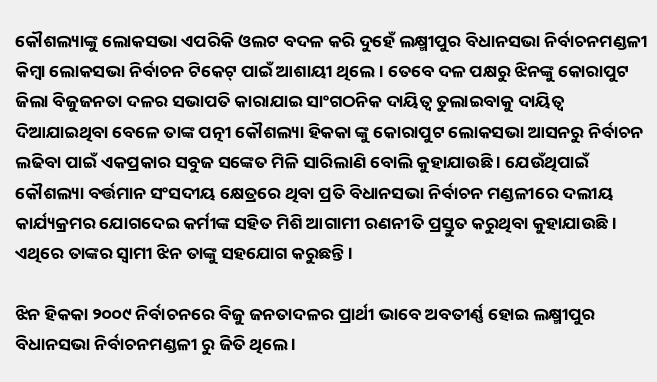କୌଶଲ୍ୟାଙ୍କୁ ଲୋକସଭା ଏପରିକି ଓଲଟ ବଦଳ କରି ଦୁହେଁ ଲକ୍ଷ୍ମୀପୁର ବିଧାନସଭା ନିର୍ବାଚନମଣ୍ଡଳୀ କିମ୍ବା ଲୋକସଭା ନିର୍ବାଚନ ଟିକେଟ୍ ପାଇଁ ଆଶାୟୀ ଥିଲେ । ତେବେ ଦଳ ପକ୍ଷରୁ ଝିନଙ୍କୁ କୋରାପୁଟ ଜିଲା ବିଜୁଜନତା ଦଳର ସଭାପତି କାରାଯାଇ ସାଂଗଠନିକ ଦାୟିତ୍ଵ ତୁଲାଇବାକୁ ଦାୟିତ୍ଵ ଦିଆଯାଇଥିବା ବେଳେ ତାଙ୍କ ପତ୍ନୀ କୌଶଲ୍ୟା ହିକକା ଙ୍କୁ କୋରାପୁଟ ଲୋକସଭା ଆସନରୁ ନିର୍ବାଚନ ଲଢିବା ପାଇଁ ଏକପ୍ରକାର ସବୁଜ ସଙ୍କେତ ମିଳି ସାରିଲାଣି ବୋଲି କୁହାଯାଉଛି । ଯେଉଁଥିପାଇଁ କୌଶଲ୍ୟା ବର୍ତ୍ତମାନ ସଂସଦୀୟ କ୍ଷେତ୍ରରେ ଥିବା ପ୍ରତି ବିଧାନସଭା ନିର୍ବାଚନ ମଣ୍ଡଳୀରେ ଦଲୀୟ କାର୍ଯ୍ୟକ୍ରମର ଯୋଗଦେଇ କର୍ମୀଙ୍କ ସହିତ ମିଶି ଆଗାମୀ ରଣନୀତି ପ୍ରସ୍ତୁତ କରୁଥିବା କୁହାଯାଉଛି । ଏଥିରେ ତାଙ୍କର ସ୍ବାମୀ ଝିନ ତାଙ୍କୁ ସହଯୋଗ କରୁଛନ୍ତି ।

ଝିନ ହିକକା ୨୦୦୯ ନିର୍ବାଚନରେ ବିଜୁ ଜନତାଦଳର ପ୍ରାର୍ଥୀ ଭାବେ ଅବତୀର୍ଣ୍ଣ ହୋଇ ଲକ୍ଷ୍ମୀପୁର ବିଧାନସଭା ନିର୍ବାଚନମଣ୍ଡଳୀ ରୁ ଜିତି ଥିଲେ ।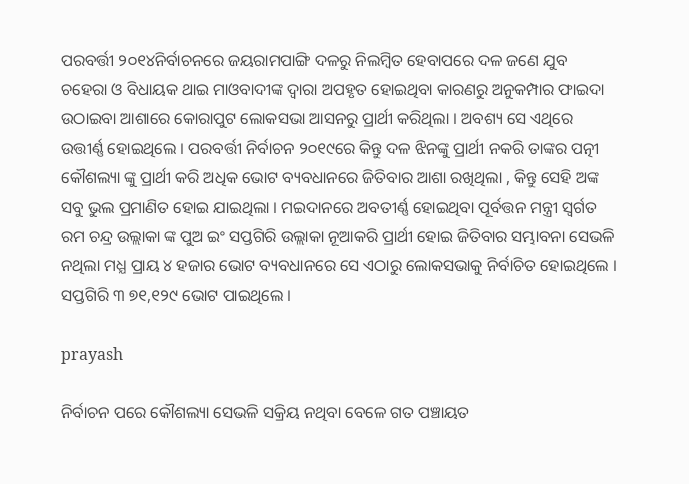ପରବର୍ତ୍ତୀ ୨୦୧୪ନିର୍ବାଚନରେ ଜୟରାମପାଙ୍ଗି ଦଳରୁ ନିଲମ୍ବିତ ହେବାପରେ ଦଳ ଜଣେ ଯୁବ ଚହେରା ଓ ବିଧାୟକ ଥାଇ ମାଓବାଦୀଙ୍କ ଦ୍ବାରା ଅପହୃତ ହୋଇଥିବା କାରଣରୁ ଅନୁକମ୍ପାର ଫାଇଦା ଉଠାଇବା ଆଶାରେ କୋରାପୁଟ ଲୋକସଭା ଆସନରୁ ପ୍ରାର୍ଥୀ କରିଥିଲା । ଅବଶ୍ୟ ସେ ଏଥିରେ ଉତ୍ତୀର୍ଣ୍ଣ ହୋଇଥିଲେ । ପରବର୍ତ୍ତୀ ନିର୍ବାଚନ ୨୦୧୯ରେ କିନ୍ତୁ ଦଳ ଝିନଙ୍କୁ ପ୍ରାର୍ଥୀ ନକରି ତାଙ୍କର ପତ୍ନୀ କୌଶଲ୍ୟା ଙ୍କୁ ପ୍ରାର୍ଥୀ କରି ଅଧିକ ଭୋଟ ବ୍ୟବଧାନରେ ଜିତିବାର ଆଶା ରଖିଥିଲା , କିନ୍ତୁ ସେହି ଅଙ୍କ ସବୁ ଭୁଲ ପ୍ରମାଣିତ ହୋଇ ଯାଇଥିଲା । ମଇଦାନରେ ଅବତୀର୍ଣ୍ଣ ହୋଇଥିବା ପୂର୍ବତ୍ତନ ମନ୍ତ୍ରୀ ସ୍ବର୍ଗତ ରମ ଚନ୍ଦ୍ର ଉଲ୍ଲାକା ଙ୍କ ପୁଅ ଇଂ ସପ୍ତଗିରି ଉଲ୍ଲାକା ନୂଆକରି ପ୍ରାର୍ଥୀ ହୋଇ ଜିତିବାର ସମ୍ଭାବନା ସେଭଳି ନଥିଲା ମଧ୍ଯ ପ୍ରାୟ ୪ ହଜାର ଭୋଟ ବ୍ୟବଧାନରେ ସେ ଏଠାରୁ ଲୋକସଭାକୁ ନିର୍ବାଚିତ ହୋଇଥିଲେ । ସପ୍ତଗିରି ୩ ୭୧,୧୨୯ ଭୋଟ ପାଇଥିଲେ ।

prayash

ନିର୍ବାଚନ ପରେ କୌଶଲ୍ୟା ସେଭଳି ସକ୍ରିୟ ନଥିବା ବେଳେ ଗତ ପଞ୍ଚାୟତ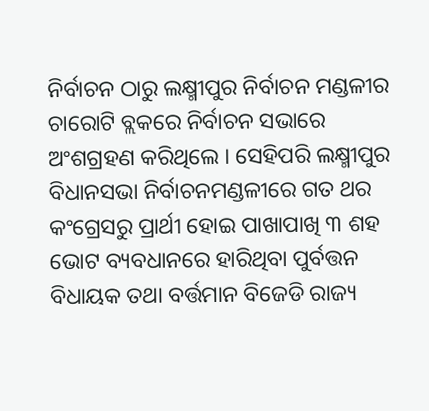ନିର୍ବାଚନ ଠାରୁ ଲକ୍ଷ୍ମୀପୁର ନିର୍ବାଚନ ମଣ୍ଡଳୀର ଚାରୋଟି ବ୍ଲକରେ ନିର୍ବାଚନ ସଭାରେ ଅଂଶଗ୍ରହଣ କରିଥିଲେ । ସେହିପରି ଲକ୍ଷ୍ମୀପୁର ବିଧାନସଭା ନିର୍ବାଚନମଣ୍ଡଳୀରେ ଗତ ଥର କଂଗ୍ରେସରୁ ପ୍ରାର୍ଥୀ ହୋଇ ପାଖାପାଖି ୩ ଶହ ଭୋଟ ବ୍ୟବଧାନରେ ହାରିଥିବା ପୁର୍ବତ୍ତନ ବିଧାୟକ ତଥା ବର୍ତ୍ତମାନ ବିଜେଡି ରାଜ୍ୟ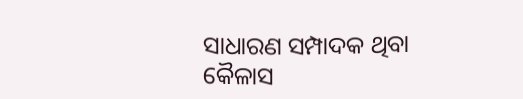ସାଧାରଣ ସମ୍ପାଦକ ଥିବା କୈଳାସ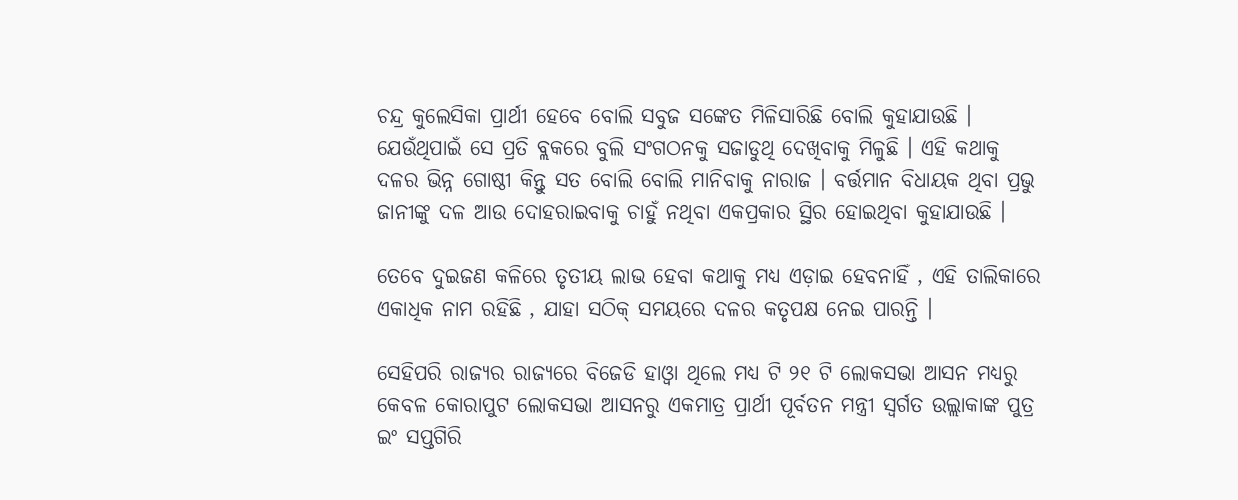ଚନ୍ଦ୍ର କୁଲେସିକା ପ୍ରାର୍ଥୀ ହେବେ ବୋଲି ସବୁଜ ସଙ୍କେତ ମିଳିସାରିଛି ବୋଲି କୁହାଯାଉଛି । ଯେଉଁଥିପାଇଁ ସେ ପ୍ରତି ବ୍ଲକରେ ବୁଲି ସଂଗଠନକୁ ସଜାଡୁଥି ଦେଖିବାକୁ ମିଳୁଛି । ଏହି କଥାକୁ ଦଳର ଭିନ୍ନ ଗୋଷ୍ଠୀ କିନ୍ତୁ ସତ ବୋଲି ବୋଲି ମାନିବାକୁ ନାରାଜ । ବର୍ତ୍ତମାନ ବିଧାୟକ ଥିବା ପ୍ରଭୁ ଜାନୀଙ୍କୁ ଦଳ ଆଉ ଦୋହରାଇବାକୁ ଚାହୁଁ ନଥିବା ଏକପ୍ରକାର ସ୍ଥିର ହୋଇଥିବା କୁହାଯାଉଛି ।

ତେବେ ଦୁଇଜଣ କଳିରେ ତୃତୀୟ ଲାଭ ହେବା କଥାକୁ ମଧ୍ଯ ଏଡ଼ାଇ ହେବନାହିଁ , ଏହି ତାଲିକାରେ ଏକାଧିକ ନାମ ରହିଛି , ଯାହା ସଠିକ୍ ସମୟରେ ଦଳର କତୃପକ୍ଷ ନେଇ ପାରନ୍ତି ।

ସେହିପରି ରାଜ୍ୟର ରାଜ୍ୟରେ ବିଜେଡି ହାଓ୍ବା ଥିଲେ ମଧ୍ୟ ଟି ୨୧ ଟି ଲୋକସଭା ଆସନ ମଧ୍ୟରୁ କେବଳ କୋରାପୁଟ ଲୋକସଭା ଆସନରୁ ଏକମାତ୍ର ପ୍ରାର୍ଥୀ ପୂର୍ବତନ ମନ୍ତ୍ରୀ ସ୍ବର୍ଗତ ଉଲ୍ଲାକାଙ୍କ ପୁତ୍ର ଇଂ ସପ୍ତଗିରି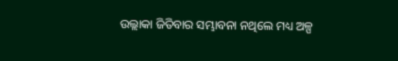ଉଲ୍ଲାକା ଜିତିବାର ସମ୍ଭାବନା ନଥିଲେ ମଧ୍ୟ ଅଳ୍ପ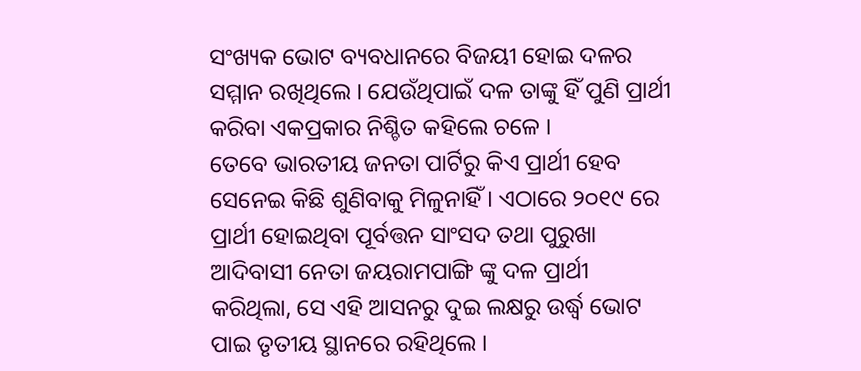ସଂଖ୍ୟକ ଭୋଟ ବ୍ୟବଧାନରେ ବିଜୟୀ ହୋଇ ଦଳର ସମ୍ମାନ ରଖିଥିଲେ । ଯେଉଁଥିପାଇଁ ଦଳ ତାଙ୍କୁ ହିଁ ପୁଣି ପ୍ରାର୍ଥୀ କରିବା ଏକପ୍ରକାର ନିଶ୍ଚିତ କହିଲେ ଚଳେ ।
ତେବେ ଭାରତୀୟ ଜନତା ପାର୍ଟିରୁ କିଏ ପ୍ରାର୍ଥୀ ହେବ ସେନେଇ କିଛି ଶୁଣିବାକୁ ମିଳୁନାହିଁ । ଏଠାରେ ୨୦୧୯ ରେ ପ୍ରାର୍ଥୀ ହୋଇଥିବା ପୂର୍ବତ୍ତନ ସାଂସଦ ତଥା ପୁରୁଖା ଆଦିବାସୀ ନେତା ଜୟରାମପାଙ୍ଗି ଙ୍କୁ ଦଳ ପ୍ରାର୍ଥୀ କରିଥିଲା, ସେ ଏହି ଆସନରୁ ଦୁଇ ଲକ୍ଷରୁ ଉର୍ଦ୍ଧ୍ବ ଭୋଟ ପାଇ ତୃତୀୟ ସ୍ଥାନରେ ରହିଥିଲେ ।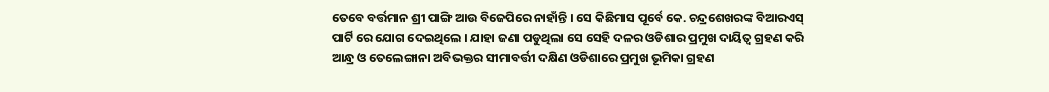ତେବେ ବର୍ତ୍ତମାନ ଶ୍ରୀ ପାଙ୍ଗି ଆଉ ବିଜେପିରେ ନାହାଁନ୍ତି । ସେ କିଛିମାସ ପୂର୍ବେ କେ. ଚନ୍ଦ୍ରଶେଖରଙ୍କ ବିଆରଏସ୍ ପାର୍ଟି ରେ ଯୋଗ ଦେଇଥିଲେ । ଯାହା ଜଣା ପଡୁଥିଲା ସେ ସେହି ଦଳର ଓଡିଶାର ପ୍ରମୁଖ ଦାୟିତ୍ବ ଗ୍ରହଣ କରି ଆନ୍ଧ୍ର ଓ ତେଲେଙ୍ଗାନା ଅବିଭକ୍ତର ସୀମାବର୍ତ୍ତୀ ଦକ୍ଷିଣ ଓଡିଶାରେ ପ୍ରମୁଖ ଭୂମିକା ଗ୍ରହଣ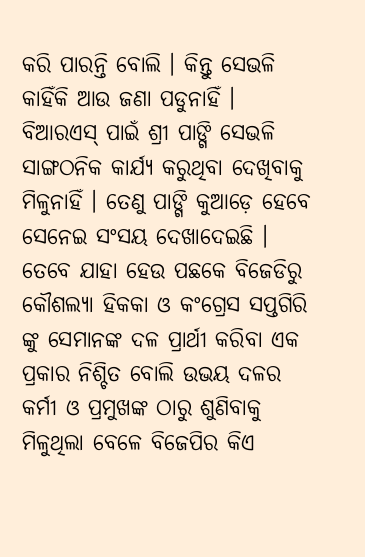କରି ପାରନ୍ତି ବୋଲି । କିନ୍ତୁ ସେଭଳି କାହିଁକି ଆଉ ଜଣା ପଡୁନାହିଁ । ବିଆରଏସ୍ ପାଇଁ ଶ୍ରୀ ପାଙ୍ଗି ସେଭଳି ସାଙ୍ଗଠନିକ କାର୍ଯ୍ୟ କରୁଥିବା ଦେଖିବାକୁ ମିଳୁନାହିଁ । ତେଣୁ ପାଙ୍ଗି କୁଆଡ଼େ ହେବେ ସେନେଇ ସଂସୟ ଦେଖାଦେଇଛି । ତେବେ ଯାହା ହେଉ ପଛକେ ବିଜେଡିରୁ କୌଶଲ୍ୟା ହିକକା ଓ କଂଗ୍ରେସ ସପ୍ତଗିରି ଙ୍କୁ ସେମାନଙ୍କ ଦଳ ପ୍ରାର୍ଥୀ କରିବା ଏକ ପ୍ରକାର ନିଶ୍ଚିତ ବୋଲି ଉଭୟ ଦଳର କର୍ମୀ ଓ ପ୍ରମୁଖଙ୍କ ଠାରୁ ଶୁଣିବାକୁ ମିଳୁଥିଲା ବେଳେ ବିଜେପିର କିଏ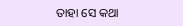ତାହା ସେ କଥା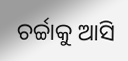ଚର୍ଚ୍ଚାକୁ ଆସି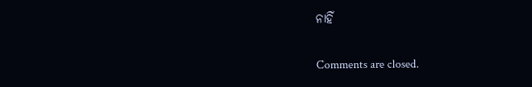ନାହିଁ

Comments are closed.